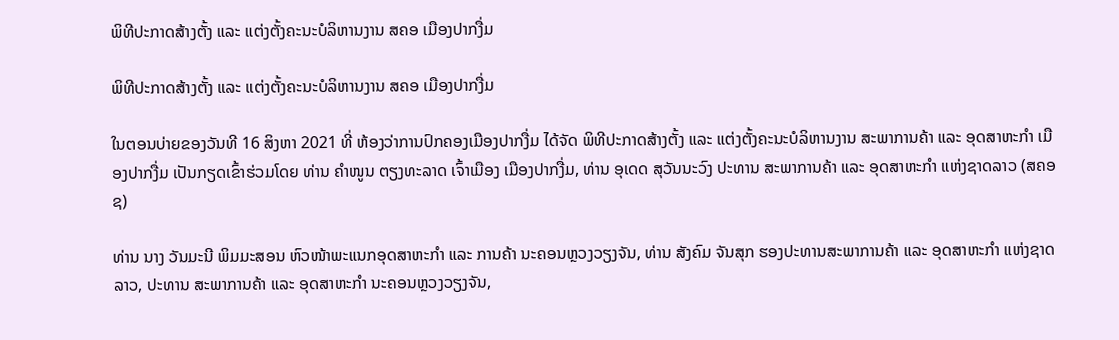ພິທີປະກາດສ້າງຕັ້ງ ແລະ ແຕ່ງຕັ້ງຄະນະບໍລິຫານງານ ສຄອ ເມືອງປາກງື່ມ

ພິທີປະກາດສ້າງຕັ້ງ ແລະ ແຕ່ງຕັ້ງຄະນະບໍລິຫານງານ ສຄອ ເມືອງປາກງື່ມ

ໃນຕອນບ່າຍຂອງວັນທີ 16 ສິງຫາ 2021 ທີ່ ຫ້ອງວ່າການປົກຄອງເມືອງປາກງື່ມ ໄດ້ຈັດ ພິທີປະກາດສ້າງຕັ້ງ ແລະ ແຕ່ງຕັ້ງຄະນະບໍລິຫານງານ ສະພາການຄ້າ ແລະ ອຸດສາຫະກຳ ເມືອງປາກງື່ມ ເປັນກຽດເຂົ້າຮ່ວມໂດຍ ທ່ານ ຄຳໜູນ ຕຽງທະລາດ ເຈົ້າເມືອງ ເມືອງປາກງື່ມ, ທ່ານ ອຸເດດ ສຸວັນນະວົງ ປະທານ ສະພາການຄ້າ ແລະ ອຸດສາຫະກຳ ແຫ່ງຊາດລາວ (ສຄອຊ)

ທ່ານ ນາງ ວັນມະນີ ພິມມະສອນ ຫົວໜ້າພະແນກອຸດສາຫະກຳ ແລະ ການຄ້າ ນະຄອນຫຼວງວຽງຈັນ, ທ່ານ ສັງຄົມ ຈັນສຸກ ຮອງປະທານສະພາການຄ້າ ແລະ ອຸດສາຫະກຳ ແຫ່ງຊາດລາວ, ປະທານ ສະພາການຄ້າ ແລະ ອຸດສາຫະກຳ ນະຄອນຫຼວງວຽງຈັນ,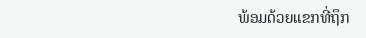ພ້ອມດ້ວຍແຂກທີ່ຖຶກ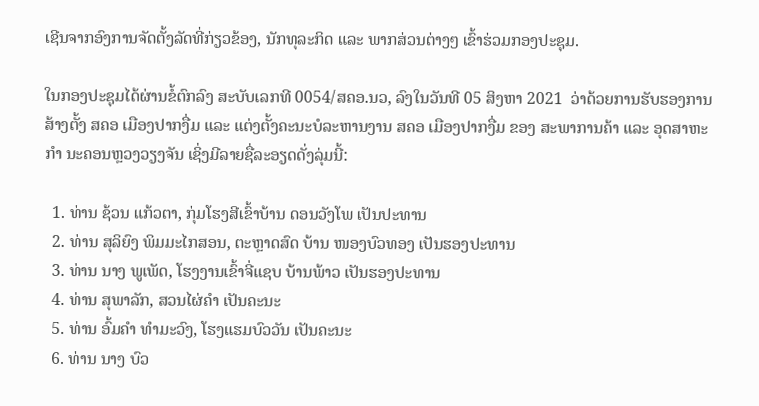ເຊີນຈາກອົງການຈັດຕັ້ງລັດທີ່ກ່ຽວຂ້ອງ, ນັກທຸລະກິດ ແລະ ພາກສ່ວນຕ່າງໆ ເຂົ້າຮ່ວມກອງປະຊຸມ.

ໃນກອງປະຊຸມໄດ້ຜ່ານຂໍ້ຕົກລົງ ສະບັບເລກທີ 0054/ສຄອ.ນວ, ລົງໃນວັນທີ 05 ສິງຫາ 2021  ວ່າດ້ວຍການຮັບຮອງການສ້າງຕັ້ງ ສຄອ ເມືອງປາກງື່ມ ແລະ ແຕ່ງຕັ້ງຄະນະບໍລະຫານງານ ສຄອ ເມືອງປາກງື່ມ ຂອງ ສະພາການຄ້າ ແລະ ອຸດສາຫະກຳ ນະຄອນຫຼວງວຽງຈັນ ເຊິ່ງມີລາຍຊື່ລະອຽດດັ່ງລຸ່ມນີ້:

  1. ທ່ານ ຊ້ວນ ແກ້ວຕາ, ກຸ່ມໂຮງສີເຂົ້າບ້ານ ດອນວັງໂພ ເປັນປະທານ
  2. ທ່ານ ສຸລິຍົງ ພິມມະໄກສອນ, ຕະຫຼາດສົດ ບ້ານ ໜອງບົວທອງ ເປັນຮອງປະທານ
  3. ທ່ານ ນາງ ພູເພັດ, ໂຮງງານເຂົ້າຈີ່ແຊບ ບ້ານພ້າວ ເປັນຮອງປະທານ
  4. ທ່ານ ສຸພາລັກ, ສວນໄຜ່ຄຳ ເປັນຄະນະ
  5. ທ່ານ ອົ້ມຄຳ ທຳມະວົງ, ໂຮງແຮມບົວວັນ ເປັນຄະນະ
  6. ທ່ານ ນາງ ບົວ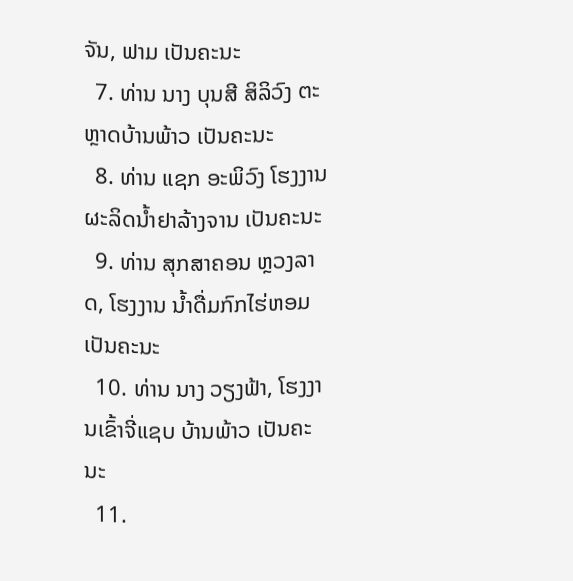ຈັນ, ຟາມ ເປັນຄະນະ
  7. ທ່ານ ນາງ ບຸນສີ ສິລິວົງ ຕະຫຼາດບ້ານພ້າວ ເປັນຄະນະ
  8. ທ່ານ ແຊກ ອະພິວົງ ໂຮງງານຜະລິດນ້ຳຢາລ້າງຈານ ເປັນຄະນະ
  9. ທ່ານ ສຸກສາຄອນ ຫຼວງລາດ, ໂຮງງານ ນ້ຳດື່ມກົກໄຮ່ຫອມ ເປັນຄະນະ
  10. ທ່ານ ນາງ ວຽງຟ້າ, ໂຮງງານເຂົ້າຈີ່ແຊບ ບ້ານພ້າວ ເປັນຄະນະ
  11.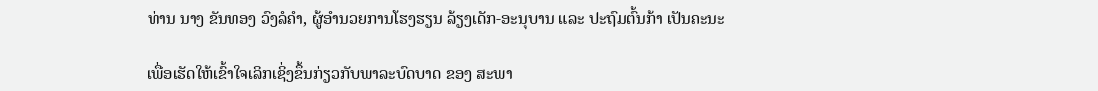ທ່ານ ນາງ ຂັນທອງ ວົງລໍຄຳ, ຜູ້ອຳນວຍການໂຮງຮຽນ ລ້ຽງເດັກ-ອະນຸບານ ແລະ ປະຖົມຕົ້ນກ້າ ເປັນຄະນະ

ເພື່ອເຮັດໃຫ້ເຂົ້າໃຈເລິກເຊິ່ງຂຶ້ນກ່ຽວກັບພາລະບົດບາດ ຂອງ ສະພາ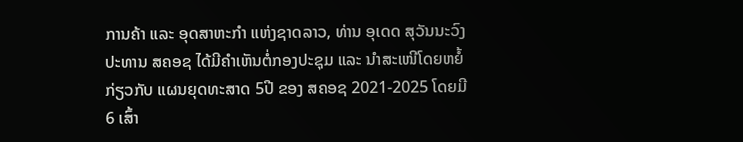ການຄ້າ ແລະ ອຸດສາຫະກໍາ ແຫ່ງຊາດລາວ, ທ່ານ ອຸເດດ ສຸວັນນະວົງ ປະທານ ສຄອຊ ໄດ້ມີຄຳເຫັນຕໍ່ກອງປະຊຸມ ແລະ ນໍາສະເໜີໂດຍຫຍໍ້ກ່ຽວກັບ ແຜນຍຸດທະສາດ 5ປີ ຂອງ ສຄອຊ 2021-2025 ໂດຍມີ 6 ເສົ້າ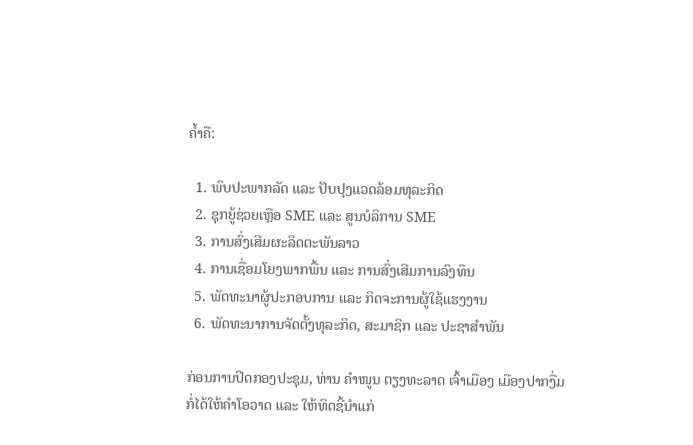ຄໍ້າຄື:

  1. ພົບປະພາກລັດ ແລະ ປັບປຸງແວດລ້ອມທຸລະກິດ
  2. ຊຸກຍູ້ຊ່ວຍເຫຼືອ SME ແລະ ສູນບໍລິການ SME
  3. ການສົ່ງເສີມຜະລິດຕະພັນລາວ
  4. ການເຊື່ອມໂຍງພາກພື້ນ ແລະ ການສົ່ງເສີມການລົງທຶນ
  5. ພັດທະນາຜູ້ປະກອບການ ແລະ ກິດຈະການຜູ້ໃຊ້ແຮງງານ
  6. ພັດທະນາການຈັດຕັ້ງທຸລະກິດ, ສະມາຊິກ ແລະ ປະຊາສໍາພັນ

ກ່ອນການປິດກອງປະຊຸມ, ທ່ານ ຄຳໜູນ ຕຽງທະລາດ ເຈົ້າເມືອງ ເມືອງປາກງື່ມ ກໍ່ໄດ້ໃຫ້ຄຳໂອວາດ ແລະ ໃຫ້ທິດຊີ້ນຳແກ່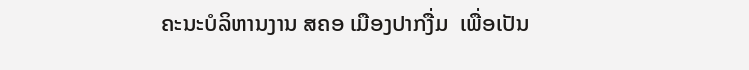ຄະນະບໍລິຫານງານ ສຄອ ເມືອງປາກງື່ມ  ເພື່ອເປັນ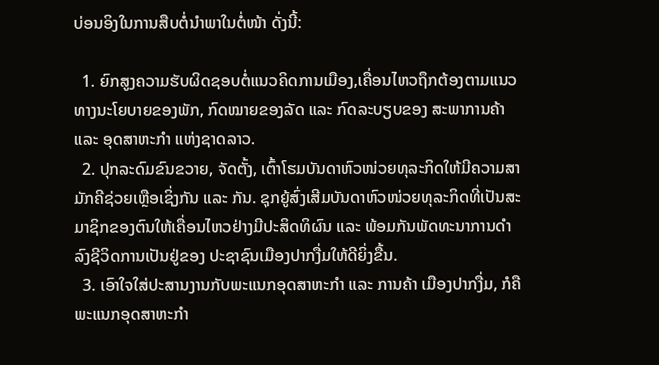ບ່ອນອິງໃນການສືບຕໍ່ນຳພາໃນຕໍ່ໜ້າ ດັ່ງນີ້:

  1. ຍົກສູງຄວາມຮັບຜິດຊອບຕໍ່ແນວຄິດການເມືອງ,ເຄື່ອນໄຫວຖຶກຕ້ອງຕາມແນວທາງນະໂຍບາຍຂອງພັກ, ກົດໝາຍຂອງລັດ ແລະ ກົດລະບຽບຂອງ ສະພາການຄ້າ ແລະ ອຸດສາຫະກຳ ແຫ່ງຊາດລາວ.
  2. ປຸກລະດົມຂົນຂວາຍ, ຈັດຕັ້ງ, ເຕົ້າໂຮມບັນດາຫົວໜ່ວຍທຸລະກິດໃຫ້ມີຄວາມສາມັກຄີຊ່ວຍເຫຼືອເຊິ່ງກັນ ແລະ ກັນ. ຊຸກຍູ້ສົ່ງເສີມບັນດາຫົວໜ່ວຍທຸລະກິດທີ່ເປັນສະມາຊິກຂອງຕົນໃຫ້ເຄື່ອນໄຫວຢ່າງມີປະສິດທິຜົນ ແລະ ພ້ອມກັນພັດທະນາການດຳລົງຊີວິດການເປັນຢູ່ຂອງ ປະຊາຊົນເມືອງປາກງື່ມໃຫ້ດີຍິ່ງຂື້ນ.
  3. ເອົາໃຈໃສ່ປະສານງານກັບພະແນກອຸດສາຫະກຳ ແລະ ການຄ້າ ເມືອງປາກງື່ມ, ກໍຄືພະແນກອຸດສາຫະກຳ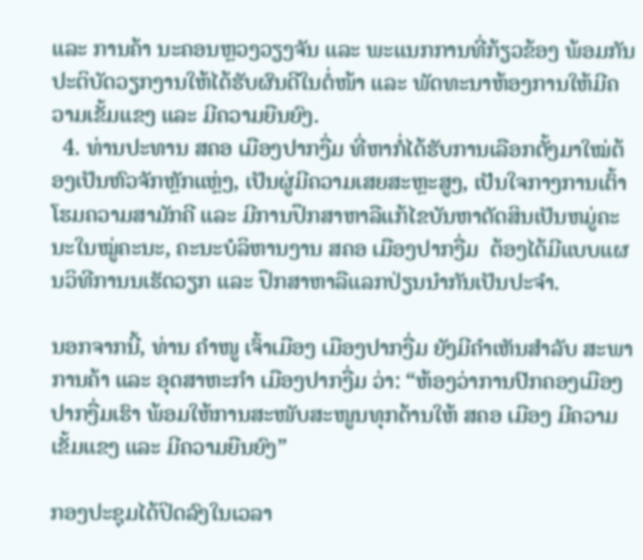ແລະ ການຄ້າ ນະຄອນຫຼວງວຽງຈັນ ແລະ ພະແນກການທີ່ກ້ຽວຂ້ອງ ພ້ອມກັນປະຕິບັດວຽກງານໃຫ້ໄດ້ຮັບຜົນດີໃນຕໍ່ໜ້າ ແລະ ພັດທະນາຫ້ອງການໃຫ້ມີຄວາມເຂັ້ມເເຂງ ແລະ ມີຄວາມຍືນຍົງ.
  4. ທ່ານປະທານ ສຄອ ເມືອງປາກງື່ມ ທີ່ຫາກໍ່ໄດ້ຮັບການເລືອກຕັ້ງມາໃໝ່ຕ້ອງເປັນຫົວຈັກຫຼັກແຫຼ່ງ, ເປັນຜູ່ມີຄວາມເສຍສະຫຼະສູງ, ເປັນໃຈກາງການເຕົ້າໂຮມຄວາມສາມັກຄີ ແລະ ມີການປຶກສາຫາລືແກ້ໄຂບັນຫາຕັດສິນເປັນຫມູ່ຄະນະໃນໝູ່ຄະນະ, ຄະນະບໍລິຫານງານ ສຄອ ເມືອງປາກງື່ມ  ຕ້ອງໄດ້ມີແບບແຜນວິທີການນເຮັດວຽກ ແລະ ປຶກສາຫາລືແລກປ່ຽນນຳກັນເປັນປະຈຳ.

ນອກຈາກນີ້, ທ່ານ ຄຳໜູ ເຈົ້າເມືອງ ເມືອງປາກງື່ມ ຍັງມີຄຳເຫັນສຳລັບ ສະພາການຄ້າ ແລະ ອຸດສາຫະກຳ ເມືອງປາກງື່ມ ວ່າ: “ຫ້ອງວ່າການປົກຄອງເມືອງປາກງື່ມເຮົາ ພ້ອມໃຫ້ການສະໜັບສະໜູນທຸກດ້ານໃຫ້ ສຄອ ເມືອງ ມີຄວາມເຂັ້ມແຂງ ແລະ ມີຄວາມຍືນຍົງ”

ກອງປະຊຸມໄດ້ປິດລົງໃນເວລາ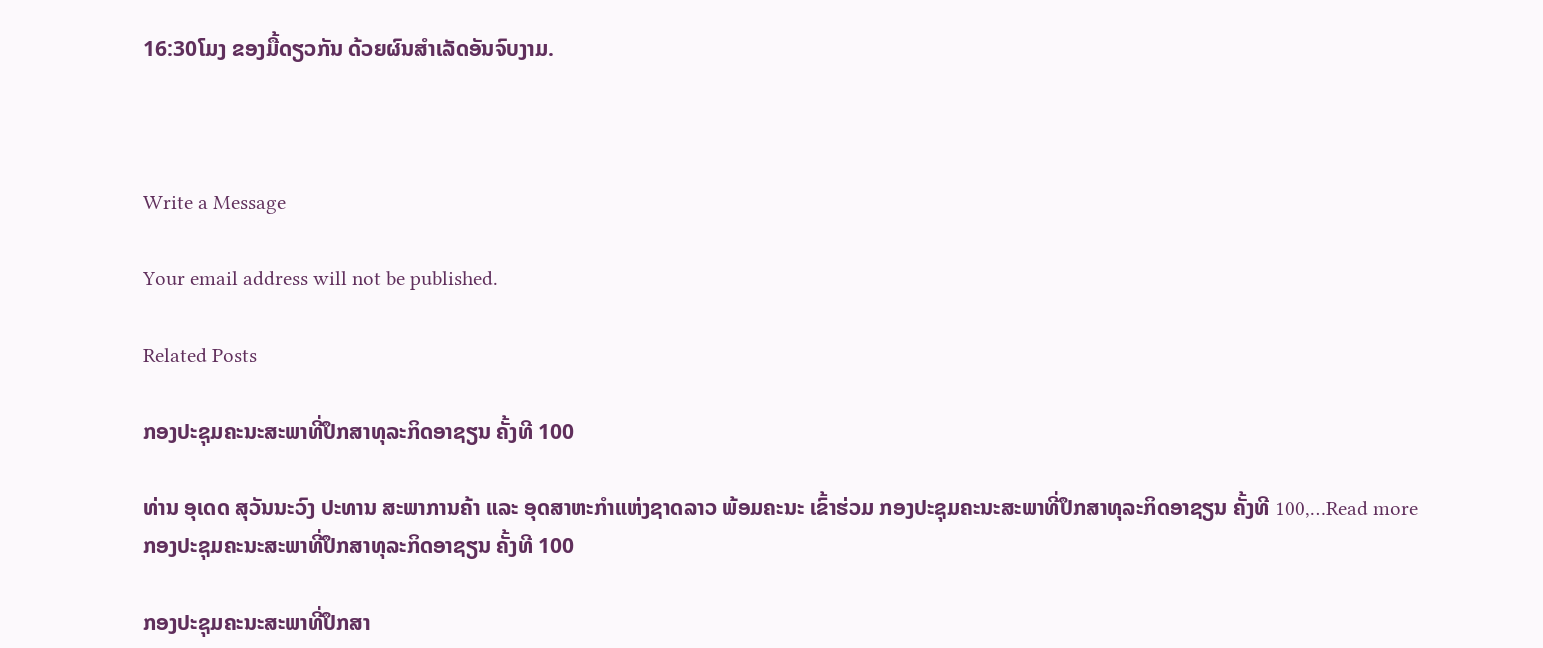16:30ໂມງ ຂອງມື້ດຽວກັນ ດ້ວຍຜົນສຳເລັດອັນຈົບງາມ.



Write a Message

Your email address will not be published.

Related Posts

ກອງປະຊຸມຄະນະສະພາທີ່ປຶກສາທຸລະກິດອາຊຽນ ຄັ້ງທີ 100

ທ່ານ ອຸເດດ ສຸວັນນະວົງ ປະທານ ສະພາການຄ້າ ແລະ ອຸດສາຫະກຳແຫ່ງຊາດລາວ ພ້ອມຄະນະ ເຂົ້າຮ່ວມ ກອງປະຊຸມຄະນະສະພາທີ່ປຶກສາທຸລະກິດອາຊຽນ ຄັ້ງທີ 100,…Read more
ກອງປະຊຸມຄະນະສະພາທີ່ປຶກສາທຸລະກິດອາຊຽນ ຄັ້ງທີ 100

ກອງປະຊຸມຄະນະສະພາທີ່ປຶກສາ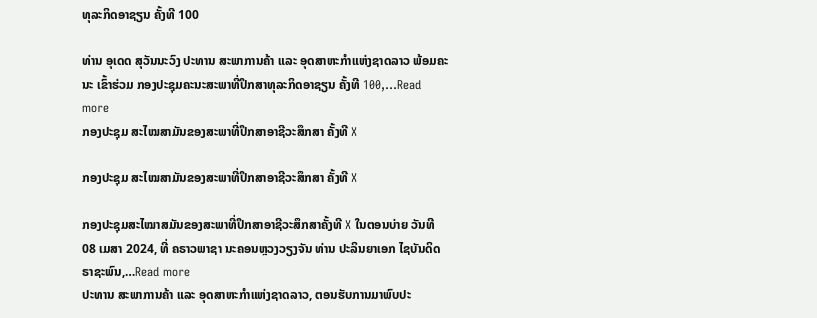ທຸລະກິດອາຊຽນ ຄັ້ງທີ 100

ທ່ານ ອຸເດດ ສຸວັນນະວົງ ປະທານ ສະພາການຄ້າ ແລະ ອຸດສາຫະກຳແຫ່ງຊາດລາວ ພ້ອມຄະນະ ເຂົ້າຮ່ວມ ກອງປະຊຸມຄະນະສະພາທີ່ປຶກສາທຸລະກິດອາຊຽນ ຄັ້ງທີ 100,…Read more
ກອງປະຊຸມ ສະໄໝສາມັນຂອງສະພາທີ່ປຶກສາອາຊີວະສຶກສາ ຄັ້ງທີ X

ກອງປະຊຸມ ສະໄໝສາມັນຂອງສະພາທີ່ປຶກສາອາຊີວະສຶກສາ ຄັ້ງທີ X

ກອງປະຊຸມສະໄໝາສມັນຂອງສະພາທີ່ປຶກສາອາຊີວະສຶກສາຄັ້ງທີ X ໃນຕອນບ່າຍ ວັນທີ 08 ເມສາ 2024, ທີ່ ຄຣາວພາຊາ ນະຄອນຫຼວງວຽງຈັນ ທ່ານ ປະລິນຍາເອກ ໄຊບັນດິດ ຣາຊະພົນ,…Read more
ປະທານ ສະພາການຄ້າ ແລະ ອຸດສາຫະກຳແຫ່ງຊາດລາວ, ຕອນຮັບການມາພົບປະ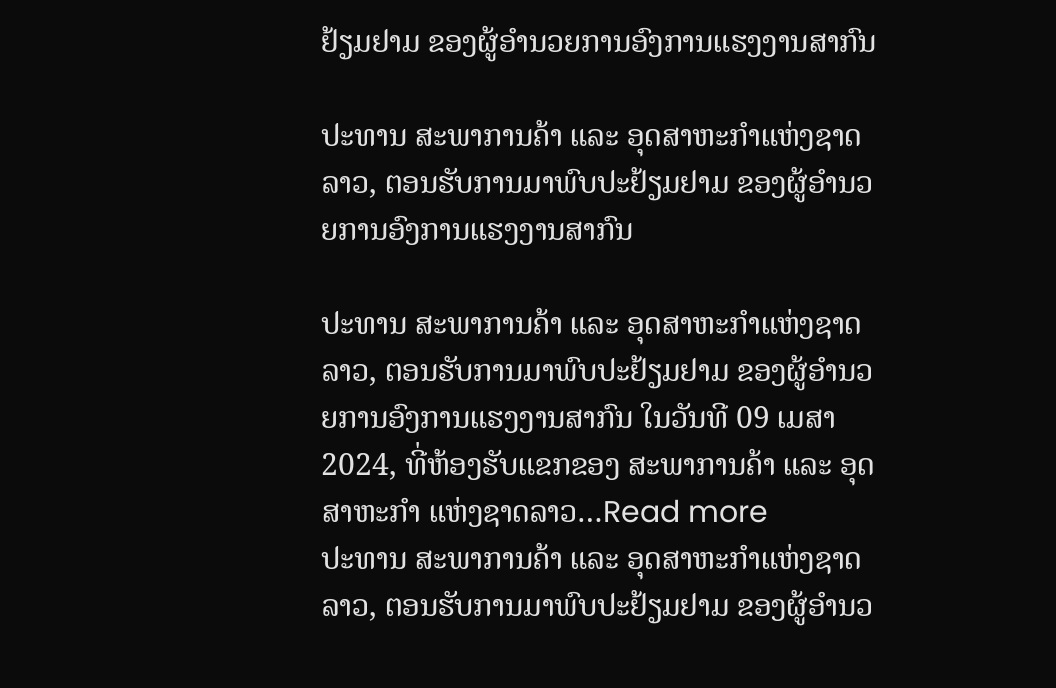ຢ້ຽມຢາມ ຂອງຜູ້ອຳນວຍການອົງການແຮງງານສາກົນ

ປະທານ ສະພາການຄ້າ ແລະ ອຸດສາຫະກຳແຫ່ງຊາດລາວ, ຕອນຮັບການມາພົບປະຢ້ຽມຢາມ ຂອງຜູ້ອຳນວຍການອົງການແຮງງານສາກົນ

ປະທານ ສະພາການຄ້າ ແລະ ອຸດສາຫະກຳແຫ່ງຊາດລາວ, ຕອນຮັບການມາພົບປະຢ້ຽມຢາມ ຂອງຜູ້ອຳນວຍການອົງການແຮງງານສາກົນ ໃນວັນທີ 09 ເມສາ 2024, ທີ່ຫ້ອງຮັບແຂກຂອງ ສະພາການຄ້າ ແລະ ອຸດສາຫະກຳ ແຫ່ງຊາດລາວ…Read more
ປະທານ ສະພາການຄ້າ ແລະ ອຸດສາຫະກຳແຫ່ງຊາດລາວ, ຕອນຮັບການມາພົບປະຢ້ຽມຢາມ ຂອງຜູ້ອຳນວ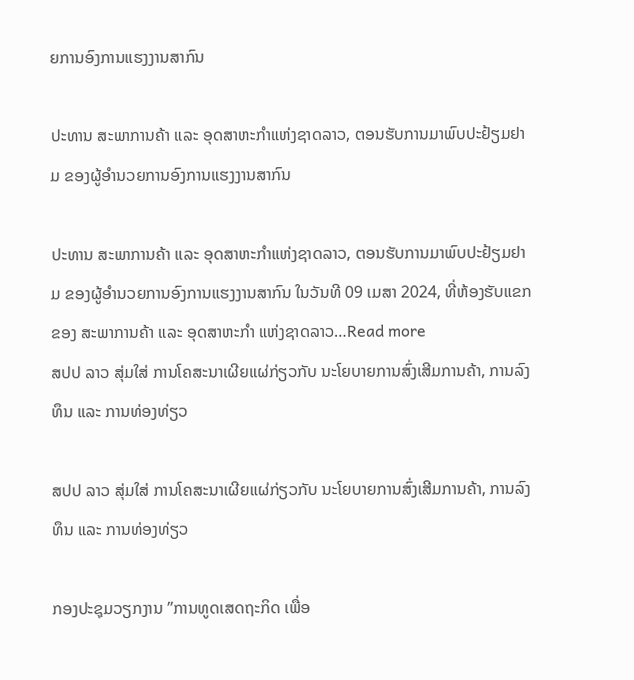ຍການອົງການແຮງງານສາກົນ

ປະທານ ສະພາການຄ້າ ແລະ ອຸດສາຫະກຳແຫ່ງຊາດລາວ, ຕອນຮັບການມາພົບປະຢ້ຽມຢາມ ຂອງຜູ້ອຳນວຍການອົງການແຮງງານສາກົນ

ປະທານ ສະພາການຄ້າ ແລະ ອຸດສາຫະກຳແຫ່ງຊາດລາວ, ຕອນຮັບການມາພົບປະຢ້ຽມຢາມ ຂອງຜູ້ອຳນວຍການອົງການແຮງງານສາກົນ ໃນວັນທີ 09 ເມສາ 2024, ທີ່ຫ້ອງຮັບແຂກຂອງ ສະພາການຄ້າ ແລະ ອຸດສາຫະກຳ ແຫ່ງຊາດລາວ…Read more
ສປປ ລາວ ສຸ່ມໃສ່ ການໂຄສະນາເຜີຍແຜ່ກ່ຽວກັບ ນະໂຍບາຍການສົ່ງເສີມການຄ້າ, ການລົງທຶນ ແລະ ການທ່ອງທ່ຽວ

ສປປ ລາວ ສຸ່ມໃສ່ ການໂຄສະນາເຜີຍແຜ່ກ່ຽວກັບ ນະໂຍບາຍການສົ່ງເສີມການຄ້າ, ການລົງທຶນ ແລະ ການທ່ອງທ່ຽວ

ກອງປະຊຸມວຽກງານ ”ການທູດເສດຖະກິດ ເພື່ອ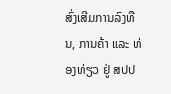ສົ່ງເສີມການລົງທືນ, ການຄ້າ ແລະ ທ່ອງທ່ຽວ ຢູ່ ສປປ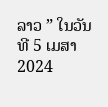ລາວ ” ໃນວັນທີ 5 ເມສາ 2024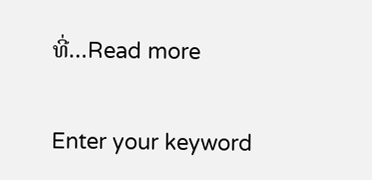ທີ່…Read more

Enter your keyword